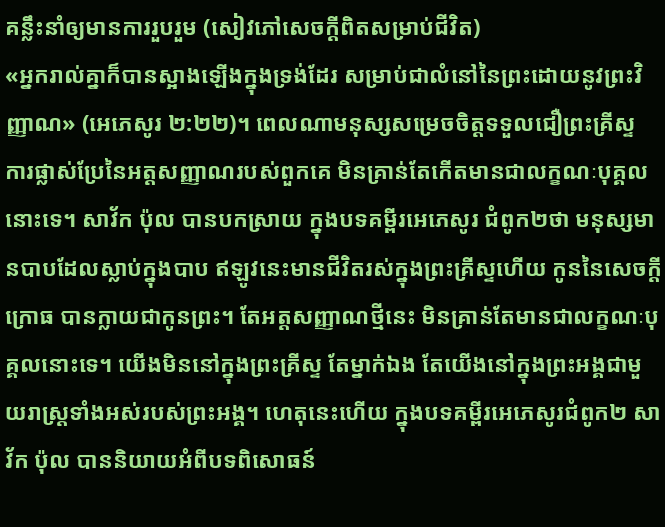គន្លឹះនាំឲ្យមានការរួបរួម (សៀវភៅសេចក្ដីពិតសម្រាប់ជីវិត)
«អ្នករាល់គ្នាក៏បានស្អាងឡើងក្នុងទ្រង់ដែរ សម្រាប់ជាលំនៅនៃព្រះដោយនូវព្រះវិញ្ញាណ» (អេភេសូរ ២:២២)។ ពេលណាមនុស្សសម្រេចចិត្តទទួលជឿព្រះគ្រីស្ទ ការផ្លាស់ប្រែនៃអត្តសញ្ញាណរបស់ពួកគេ មិនគ្រាន់តែកើតមានជាលក្ខណៈបុគ្គលនោះទេ។ សាវ័ក ប៉ុល បានបកស្រាយ ក្នុងបទគម្ពីរអេភេសូរ ជំពូក២ថា មនុស្សមានបាបដែលស្លាប់ក្នុងបាប ឥឡូវនេះមានជីវិតរស់ក្នុងព្រះគ្រីស្ទហើយ កូននៃសេចក្តីក្រោធ បានក្លាយជាកូនព្រះ។ តែអត្តសញ្ញាណថ្មីនេះ មិនគ្រាន់តែមានជាលក្ខណៈបុគ្គលនោះទេ។ យើងមិននៅក្នុងព្រះគ្រីស្ទ តែម្នាក់ឯង តែយើងនៅក្នុងព្រះអង្គជាមួយរាស្ត្រទាំងអស់របស់ព្រះអង្គ។ ហេតុនេះហើយ ក្នុងបទគម្ពីរអេភេសូរជំពូក២ សាវ័ក ប៉ុល បាននិយាយអំពីបទពិសោធន៍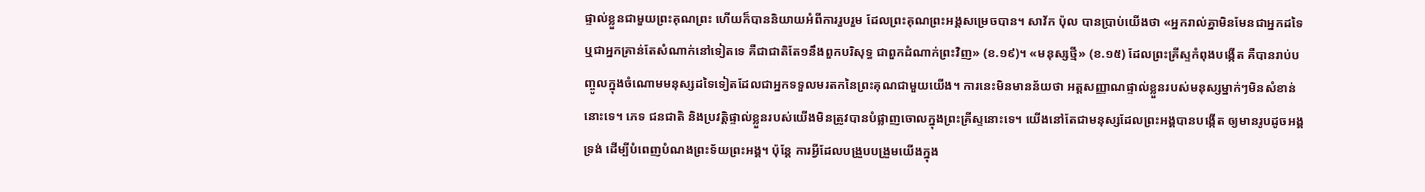ផ្ទាល់ខ្លួនជាមួយព្រះគុណព្រះ ហើយក៏បាននិយាយអំពីការរួបរួម ដែលព្រះគុណព្រះអង្គសម្រេចបាន។ សាវ័ក ប៉ុល បានប្រាប់យើងថា «អ្នករាល់គ្នាមិនមែនជាអ្នកដទៃ ឬជាអ្នកគ្រាន់តែសំណាក់នៅទៀតទេ គឺជាជាតិតែ១នឹងពួកបរិសុទ្ធ ជាពួកដំណាក់ព្រះវិញ» (ខ.១៩)។ «មនុស្សថ្មី» (ខ.១៥) ដែលព្រះគ្រីស្ទកំពុងបង្កើត គឺបានរាប់បញ្ចូលក្នុងចំណោមមនុស្សដទៃទៀតដែលជាអ្នកទទួលមរតកនៃព្រះគុណជាមួយយើង។ ការនេះមិនមានន័យថា អត្តសញ្ញាណផ្ទាល់ខ្លួនរបស់មនុស្សម្នាក់ៗមិនសំខាន់នោះទេ។ ភេទ ជនជាតិ និងប្រវត្តិផ្ទាល់ខ្លួនរបស់យើងមិនត្រូវបានបំផ្លាញចោលក្នុងព្រះគ្រីស្ទនោះទេ។ យើងនៅតែជាមនុស្សដែលព្រះអង្គបានបង្កើត ឲ្យមានរូបដូចអង្គទ្រង់ ដើម្បីបំពេញបំណងព្រះទ័យព្រះអង្គ។ ប៉ុន្តែ ការអ្វីដែលបង្រួបបង្រួមយើងក្នុង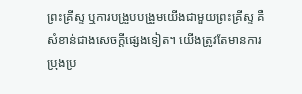ព្រះគ្រីស្ទ ឬការបង្រួបបង្រួមយើងជាមួយព្រះគ្រីស្ទ គឺសំខាន់ជាងសេចក្តីផ្សេងទៀត។ យើងត្រូវតែមានការប្រុងប្រ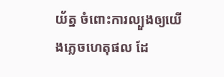យ័ត្ន ចំពោះការល្បួងឲ្យយើងភ្លេចហេតុផល ដែ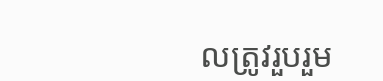លត្រូវរួបរួម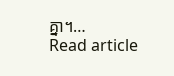គ្នា។…
Read article